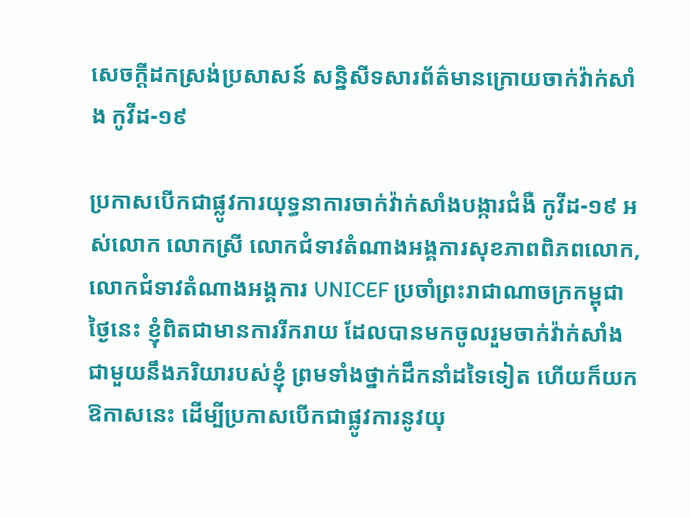សេចក្តីដកស្រង់ប្រសាសន៍ សន្និសីទសារព័ត៌មានក្រោយចាក់វ៉ាក់សាំង កូវីដ-១៩

ប្រកាសបើកជាផ្លូវការយុទ្ធនាការចាក់វ៉ាក់សាំងបង្ការជំងឺ កូវីដ-១៩ អស់លោក លោកស្រី លោកជំទាវតំណាងអង្គការសុខភាពពិភពលោក, លោកជំទាវតំណាងអង្គការ UNICEF ប្រចាំព្រះរាជាណាចក្រកម្ពុជា ថ្ងៃនេះ ខ្ញុំពិតជាមានការរីករាយ ដែលបានមកចូលរួមចាក់វ៉ាក់សាំង ជាមួយនឹងភរិយារបស់ខ្ញុំ ព្រមទាំងថ្នាក់ដឹកនាំដទៃទៀត ហើយក៏យកឱកាសនេះ ដើម្បីប្រកាសបើកជាផ្លូវការនូវយុ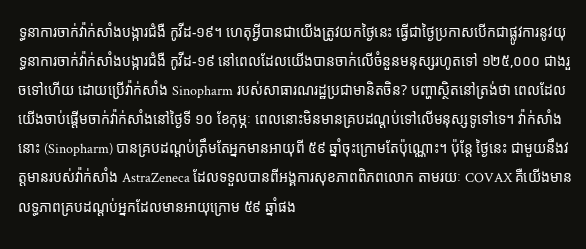ទ្ធនាការចាក់វ៉ាក់សាំងបង្ការជំងឺ កូវីដ-១៩។ ហេតុអ្វីបានជាយើងត្រូវយកថ្ងៃនេះ ធ្វើជាថ្ងៃប្រកាសបើកជាផ្លូវការនូវយុទ្ធនាការចាក់វ៉ាក់សាំងបង្ការជំងឺ កូវីដ-១៩ នៅពេលដែលយើងបានចាក់លើចំនួនមនុស្សរហូតទៅ ១២៥,០០០ ជាងរួចទៅហើយ ដោយប្រើវ៉ាក់សាំង Sinopharm របស់សាធារណរដ្ឋប្រជាមានិតចិន? បញ្ហាសិ្ថតនៅត្រង់ថា ពេលដែលយើងចាប់ផ្ដើមចាក់វ៉ាក់សាំងនៅថ្ងៃទី ១០ ខែកុម្ភៈ ពេលនោះមិនមានគ្របដណ្ដប់ទៅលើមនុស្សទូទៅទេ។ វ៉ាក់សាំងនោះ (Sinopharm) បានគ្របដណ្ដប់ត្រឹមតែអ្នកមានអាយុពី ៥៩ ឆ្នាំចុះក្រោមតែប៉ុណ្ណោះ។ ប៉ុន្តែ ថ្ងៃនេះ ជាមួយនឹងវត្តមានរបស់វ៉ាក់សាំង AstraZeneca ដែលទទួលបានពីអង្គការសុខភាពពិភពលោក តាមរយៈ COVAX គឺយើងមានលទ្ធភាពគ្របដណ្ដប់អ្នកដែលមានអាយុក្រោម ៥៩ ឆ្នាំផង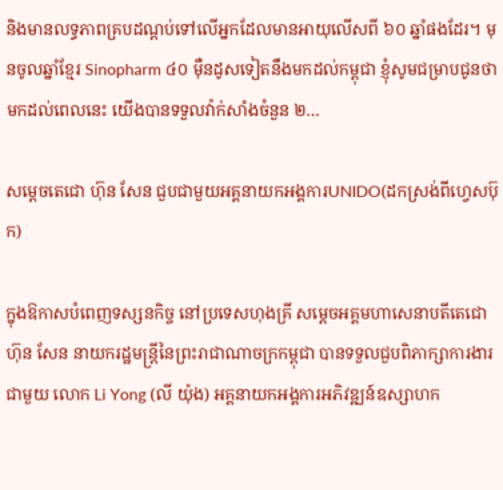និងមានលទ្ធភាពគ្របដណ្ដប់ទៅលើអ្នកដែលមានអាយុលើសពី ៦០ ឆ្នាំផងដែរ។ មុនចូលឆ្នាំខ្មែរ Sinopharm ៤០ ម៉ឺនដូសទៀតនឹងមកដល់កម្ពុជា ខ្ញុំសូមជម្រាបជូនថា មកដល់ពេលនេះ យើងបានទទួលវ៉ាក់សាំងចំនួន ២…

សម្តេចតេជោ ហ៊ុន សែន ជួបជាមួយអគ្គនាយកអង្គការUNIDO(ដកស្រង់ពីហ្វេសប៊ុក)

ក្នុងឱកាសបំពេញទស្សនកិច្ច នៅប្រទេសហុងគ្រី សម្ដេចអគ្គមហាសេនាបតីតេជោ ហ៊ុន សែន នាយករដ្ឋមន្ត្រីនៃព្រះរាជាណាចក្រកម្ពុជា បានទទួលជួបពិភាក្សាការងារជាមួយ លោក Li Yong (លី យ៉ុង) អគ្គនាយកអង្គការអភិវឌ្ឍន៍ឧស្សាហក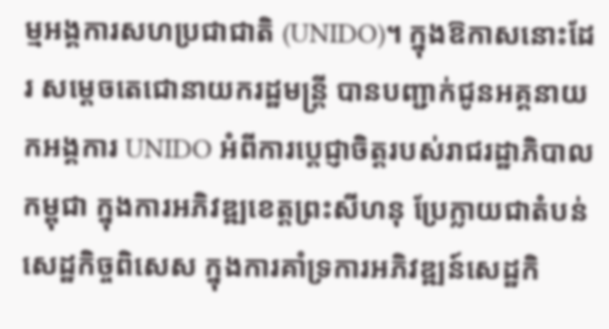ម្មអង្គការសហប្រជាជាតិ (UNIDO)។ ក្នុងឱកាសនោះដែរ សម្តេចតេជោនាយករដ្ឋមន្ត្រី បានបញ្ជាក់ជូនអគ្គនាយកអង្គការ UNIDO អំពីការប្តេជ្ញាចិត្តរបស់រាជរដ្ឋាភិបាលកម្ពុជា ក្នុងការអភិវឌ្ឍខេត្តព្រះសីហនុ ប្រែក្លាយជាតំបន់សេដ្ឋកិច្ចពិសេស ក្នុងការគាំទ្រការអភិវឌ្ឍន៍សេដ្ឋកិ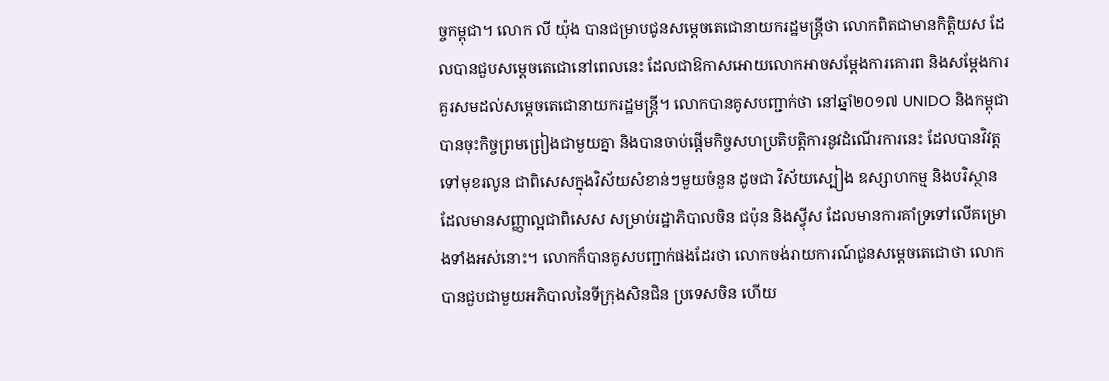ច្ចកម្ពុជា។ លោក លី យ៉ុង បានជម្រាបជូនសម្តេចតេជោនាយករដ្ឋមន្ត្រីថា លោកពិតជាមានកិត្តិយស ដែលបានជួបសម្តេចតេជោនៅពេលនេះ ដែលជាឱកាសអោយលោកអាចសម្តែងការគោរព និងសម្តែងការគួរសមដល់សម្តេចតេជោនាយករដ្ឋមន្ត្រី។ លោកបានគូសបញ្ជាក់ថា នៅឆ្នាំ២០១៧ UNIDO និងកម្ពុជា បានចុះកិច្ចព្រមព្រៀងជាមួយគ្នា និងបានចាប់ផ្តើមកិច្ចសហប្រតិបត្តិការនូវដំណើរការនេះ ដែលបានវិវត្តទៅមុខរលូន ជាពិសេសក្នុងវិស័យសំខាន់ៗមួយចំនួន ដូចជា វិស័យស្បៀង ឧស្សាហកម្ម និងបរិស្ថាន ដែលមានសញ្ញាល្អជាពិសេស សម្រាប់រដ្ឋាភិបាលចិន ជប៉ុន និងស្វុីស ដែលមានការគាំទ្រទៅលើគម្រោងទាំងអស់នោះ។ លោកក៏បានគូសបញ្ជាក់ផងដែរថា លោកចង់រាយការណ៍ជូនសម្តេចតេជោថា លោកបានជួបជាមួយអភិបាលនៃទីក្រុងសិនជិន ប្រទេសចិន ហើយ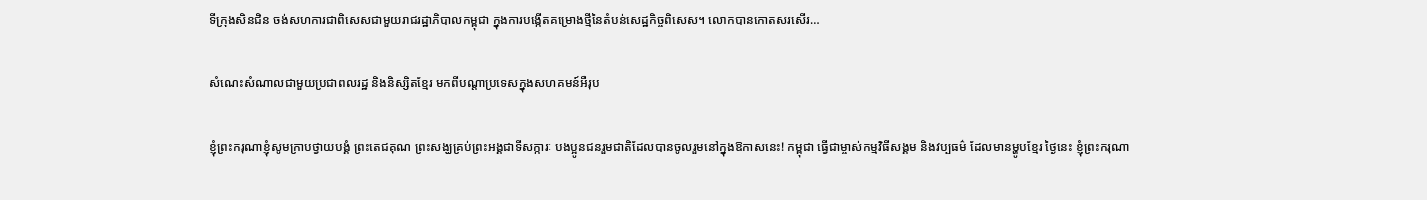ទីក្រុងសិនជិន ចង់សហការជាពិសេសជាមួយរាជរដ្ឋាភិបាលកម្ពុជា ក្នុងការបង្កើតគម្រោងថ្មីនៃតំបន់សេដ្ឋកិច្ចពិសេស។ លោកបានកោតសរសើរ…

សំណេះសំណាលជាមួយប្រជាពលរដ្ឋ និងនិស្សិតខ្មែរ មកពីបណ្តាប្រទេសក្នុងសហគមន៍អឺរុប

ខ្ញុំព្រះករុណាខ្ញុំសូមក្រាបថ្វាយបង្គំ ព្រះតេជគុណ ព្រះសង្ឃគ្រប់ព្រះអង្គជាទីសក្ការៈ បងប្អូនជនរួមជាតិដែលបានចូលរួមនៅក្នុងឱកាសនេះ! កម្ពុជា ធ្វើជាម្ចាស់កម្មវិធីសង្គម និងវប្បធម៌ ដែលមានម្ហូបខ្មែរ ថ្ងៃនេះ ខ្ញុំព្រះករុណា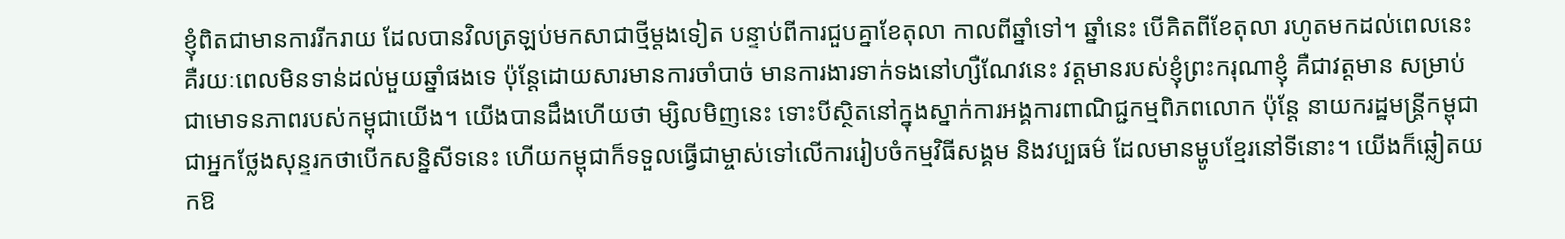ខ្ញុំពិតជាមានការរីករាយ ដែលបានវិលត្រឡប់មកសាជាថ្មីម្ដងទៀត បន្ទាប់ពីការជួបគ្នាខែតុលា កាលពីឆ្នាំទៅ។ ឆ្នាំនេះ បើគិតពីខែតុលា រហូតមកដល់ពេលនេះ គឺរយៈពេលមិនទាន់ដល់មួយឆ្នាំផងទេ ប៉ុន្តែដោយសារមានការចាំបាច់ មានការងារទាក់ទងនៅហ្សឺណែវនេះ វត្តមានរបស់ខ្ញុំព្រះករុណាខ្ញុំ គឺជាវត្តមាន សម្រាប់ជាមោទនភាពរបស់កម្ពុជាយើង។ យើងបានដឹងហើយថា ម្សិលមិញនេះ ទោះបីស្ថិតនៅក្នុងស្នាក់ការអង្គការពាណិជ្ជកម្មពិភពលោក ប៉ុន្តែ នាយករដ្ឋមន្រ្តីកម្ពុជាជាអ្នកថ្លែងសុន្ទរកថាបើកសន្និសីទនេះ ហើយកម្ពុជាក៏ទទួលធ្វើជាម្ចាស់ទៅលើការរៀបចំកម្មវិធីសង្គម និងវប្បធម៌ ដែលមានម្ហូបខ្មែរនៅទីនោះ។ យើងក៏ឆ្លៀតយកឱ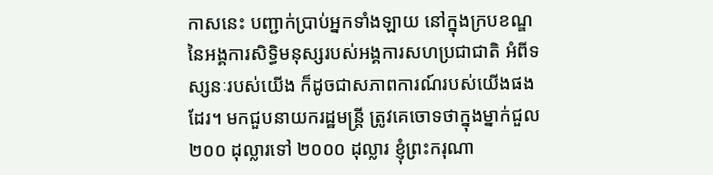កាសនេះ បញ្ជាក់ប្រាប់អ្នកទាំងឡាយ នៅក្នុងក្របខណ្ឌ នៃអង្គការសិទ្ធិមនុស្សរបស់អង្គការសហប្រជាជាតិ អំពីទស្សនៈរបស់យើង ក៏ដូចជាសភាពការណ៍របស់យើងផងដែរ។ មកជួបនាយករដ្ឋមន្ត្រី ត្រូវគេចោទថាក្នុងម្នាក់ជួល ២០០ ដុល្លារទៅ ២០០០ ដុល្លារ ខ្ញុំព្រះករុណា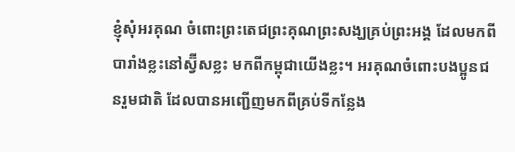ខ្ញុំសុំអរគុណ ចំពោះព្រះតេជព្រះគុណព្រះសង្ឃគ្រប់ព្រះអង្គ ដែលមកពីបារាំងខ្លះនៅស្វ៊ីសខ្លះ មកពីកម្ពុជាយើងខ្លះ។ អរគុណចំពោះបងប្អូនជនរួមជាតិ ដែលបានអញ្ជើញមកពីគ្រប់ទីកន្លែង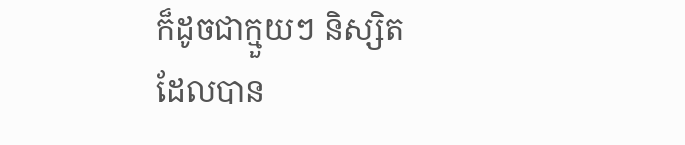ក៏ដូចជាក្មួយៗ និស្សិត ដែលបាន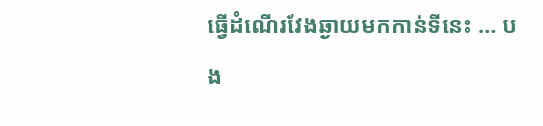ធ្វើដំណើរវែងឆ្ងាយមកកាន់ទីនេះ … បង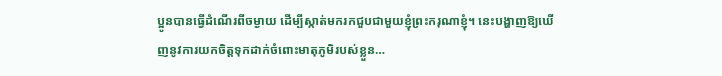ប្អូនបានធ្វើដំណើរពីចម្ងាយ ដើម្បីស្កាត់មករកជួបជាមួយខ្ញុំព្រះករុណាខ្ញុំ។ នេះបង្ហាញឱ្យឃើញនូវការយកចិត្តទុកដាក់ចំពោះមាតុភូមិរបស់ខ្លួន…